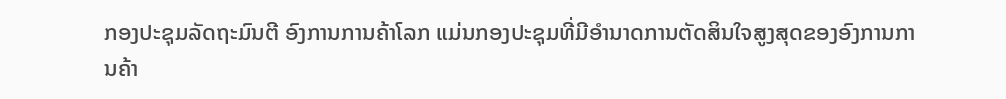ກອງປະຊຸມລັດຖະມົນຕີ ອົງການການຄ້າໂລກ ແມ່ນກອງປະຊຸມທີ່ມີອໍານາດການຕັດສິນໃຈສູງສຸດຂອງອົງການການຄ້າ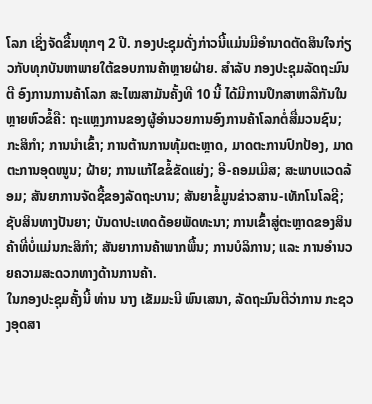ໂລກ ເຊິ່ງຈັດຂື້ນທຸກໆ 2 ປີ. ກອງປະຊຸມດັ່ງກ່າວນີ້ແມ່ນມີອໍານາດຕັດສິນໃຈກ່ຽວກັບທຸກບັນຫາພາຍໃຕ້ຂອບການຄ້າຫຼາຍຝ່າຍ. ສໍາລັບ ກອງປະຊຸມລັດຖະມົນຕີ ອົງການການຄ້າໂລກ ສະໄໝສາມັນຄັ້ງທີ 10 ນີ້ ໄດ້ມີການປຶກສາຫາລືກັນໃນຫຼາຍຫົວຂໍ້ຄື: ຖະແຫຼງການຂອງຜູ້ອໍານວຍການອົງການຄ້າໂລກຕໍ່ສື່ມວນຊົນ; ກະສິກໍາ; ການນໍາເຂົ້າ; ການຕ້ານການທຸ້ມຕະຫຼາດ, ມາດຕະການປົກປ້ອງ, ມາດຕະການອຸດໜູນ; ຝ້າຍ; ການແກ້ໄຂຂໍ້ຂັດແຍ່ງ; ອີ-ຄອມເມີສ; ສະພາບແວດລ້ອມ; ສັນຍາການຈັດຊື້ຂອງລັດຖະບານ; ສັນຍາຂໍ້ມູນຂ່າວສານ-ເທັກໂນໂລຊີ; ຊັບສິນທາງປັນຍາ; ບັນດາປະເທດດ້ອຍພັດທະນາ; ການເຂົ້າສູ່ຕະຫຼາດຂອງສິນຄ້າທີ່ບໍ່ແມ່ນກະສິກໍາ; ສັນຍາການຄ້າພາກພື້ນ; ການບໍລິການ; ແລະ ການອໍານວຍຄວາມສະດວກທາງດ້ານການຄ້າ.
ໃນກອງປະຊຸມຄັ້ງນີ້ ທ່ານ ນາງ ເຂັມມະນີ ພົນເສນາ, ລັດຖະມົນຕີວ່າການ ກະຊວງອຸດສາ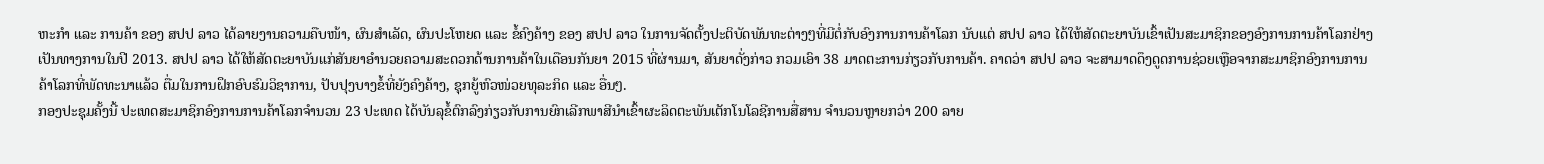ຫະກຳ ແລະ ການຄ້າ ຂອງ ສປປ ລາວ ໄດ້ລາຍງານຄວາມຄືບໜ້າ, ຜົນສຳເລັດ, ຜົນປະໂຫຍດ ແລະ ຂໍ້ຄົງຄ້າງ ຂອງ ສປປ ລາວ ໃນການຈັດຕັ້ງປະຕິບັດພັນທະຕ່າງໆທີ່ມີຕໍ່ກັບອົງການການຄ້າໂລກ ນັບແຕ່ ສປປ ລາວ ໄດ້ໃຫ້ສັດຕະຍາບັນເຂົ້າເປັນສະມາຊິກຂອງອົງການການຄ້າໂລກຢ່າງເປັນທາງການໃນປີ 2013. ສປປ ລາວ ໄດ້ໃຫ້ສັດຕະຍາບັນແກ່ສັນຍາອໍານວຍຄວາມສະດວກດ້ານການຄ້າໃນເດືອນກັນຍາ 2015 ທີ່ຜ່ານມາ, ສັນຍາດັ່ງກ່າວ ກວມເອົາ 38 ມາດຕະການກ່ຽວກັບການຄ້າ. ຄາດວ່າ ສປປ ລາວ ຈະສາມາດດຶງດູດການຊ່ວຍເຫຼືອຈາກສະມາຊິກອົງການການຄ້າໂລກທີ່ພັດທະນາແລ້ວ ຕື່ມໃນການຝຶກອົບຮົມວິຊາການ, ປັບປຸງບາງຂໍ້ທີ່ຍັງຄົງຄ້າງ, ຊຸກຍູ້ຫົວໜ່ວຍທຸລະກິດ ແລະ ອື່ນໆ.
ກອງປະຊຸມຄັ້ງນີ້ ປະເທດສະມາຊິກອົງການການຄ້າໂລກຈໍານວນ 23 ປະເທດ ໄດ້ບັນລຸຂໍ້ຕົກລົງກ່ຽວກັບການຍົກເລີກພາສີນໍາເຂົ້າຜະລິດຕະພັນເຕັກໂນໂລຊີການສື່ສານ ຈໍານວນຫຼາຍກວ່າ 200 ລາຍ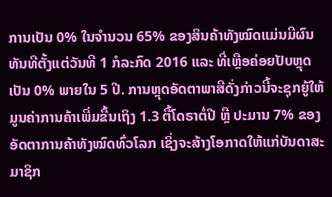ການເປັນ 0% ໃນຈໍານວນ 65% ຂອງສິນຄ້າທັງໝົດແມ່ນມີຜົນທັນທີຕັ້ງແຕ່ວັນທີ 1 ກໍລະກົດ 2016 ແລະ ທີ່ເຫຼືອຄ່ອຍປັບຫຼຸດເປັນ 0% ພາຍໃນ 5 ປີ. ການຫຼຸດອັດຕາພາສີດັ່ງກ່າວນີ້ຈະຊຸກຍູ້ໃຫ້ມູນຄ່າການຄ້າເພີ່ມຂື້ນເຖິງ 1.3 ຕື້ໂດຣາຕໍ່ປີ ຫຼື ປະມານ 7% ຂອງອັດຕາການຄ້າທັງໝົດທົ່ວໂລກ ເຊິ່ງຈະສ້າງໂອກາດໃຫ້ແກ່ບັນດາສະມາຊິກ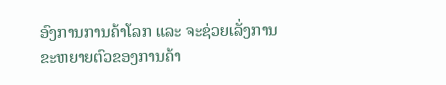ອົງການການຄ້າໂລກ ແລະ ຈະຊ່ວຍເລັ່ງການຂະຫຍາຍຕົວຂອງການຄ້າ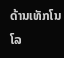ດ້ານເທັກໂນໂລ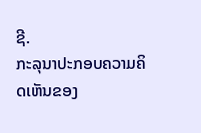ຊີ.
ກະລຸນາປະກອບຄວາມຄິດເຫັນຂອງ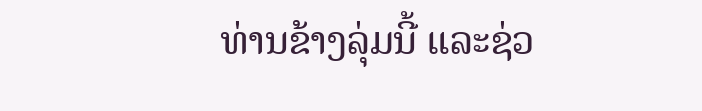ທ່ານຂ້າງລຸ່ມນີ້ ແລະຊ່ວ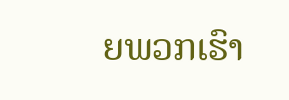ຍພວກເຮົາ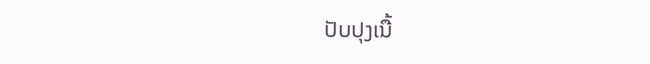ປັບປຸງເນື້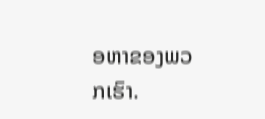ອຫາຂອງພວກເຮົາ.